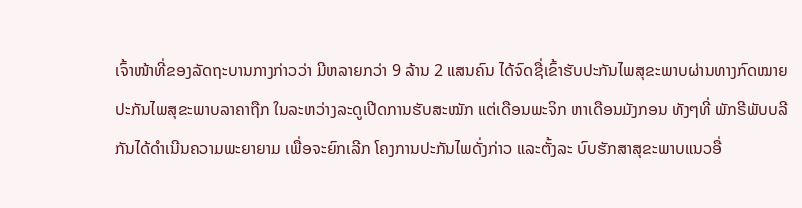ເຈົ້າໜ້າທີ່ຂອງລັດຖະບານກາງກ່າວວ່າ ມີຫລາຍກວ່າ 9 ລ້ານ 2 ແສນຄົນ ໄດ້ຈົດຊື່ເຂົ້າຮັບປະກັນໄພສຸຂະພາບຜ່ານທາງກົດໝາຍປະກັນໄພສຸຂະພາບລາຄາຖືກ ໃນລະຫວ່າງລະດູເປີດການຮັບສະໝັກ ແຕ່ເດືອນພະຈິກ ຫາເດືອນມັງກອນ ທັງໆທີ່ ພັກຣີພັບບລີກັນໄດ້ດຳເນີນຄວາມພະຍາຍາມ ເພື່ອຈະຍົກເລີກ ໂຄງການປະກັນໄພດັ່ງກ່າວ ແລະຕັ້ງລະ ບົບຮັກສາສຸຂະພາບແນວອື່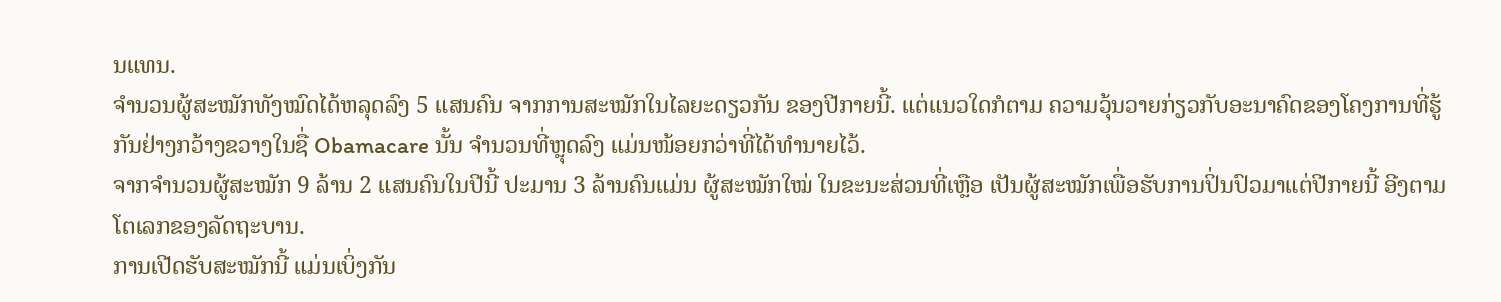ນແທນ.
ຈຳນວນຜູ້ສະໝັກທັງໝົດໄດ້ຫລຸດລົງ 5 ແສນຄົນ ຈາກການສະໝັກໃນໄລຍະດຽວກັນ ຂອງປີກາຍນີ້. ແຕ່ແນວໃດກໍຕາມ ຄວາມວຸ້ນວາຍກ່ຽວກັບອະນາຄົດຂອງໂຄງການທີ່ຮູ້ ກັນຢ່າງກວ້າງຂວາງໃນຊື່ Obamacare ນັ້ນ ຈຳນວນທີ່ຫຼຸດລົງ ແມ່ນໜ້ອຍກວ່າທີ່ໄດ້ທຳນາຍໄວ້.
ຈາກຈຳນວນຜູ້ສະໝັກ 9 ລ້ານ 2 ແສນຄົນໃນປີນີ້ ປະມານ 3 ລ້ານຄົນແມ່ນ ຜູ້ສະໝັກໃໝ່ ໃນຂະນະສ່ວນທີ່ເຫຼືອ ເປັນຜູ້ສະໝັກເພື່ອຮັບການປິ່ນປົວມາແຕ່ປີກາຍນີ້ ອີງຕາມ ໂຕເລກຂອງລັດຖະບານ.
ການເປີດຮັບສະໝັກນີ້ ແມ່ນເບິ່ງກັນ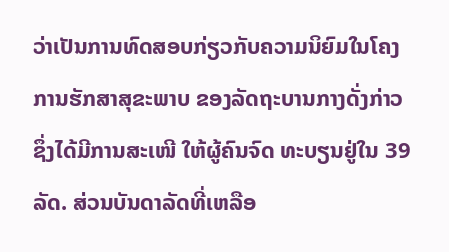ວ່າເປັນການທົດສອບກ່ຽວກັບຄວາມນິຍົມໃນໂຄງ ການຮັກສາສຸຂະພາບ ຂອງລັດຖະບານກາງດັ່ງກ່າວ ຊຶ່ງໄດ້ມີການສະເໜີ ໃຫ້ຜູ້ຄົນຈົດ ທະບຽນຢູ່ໃນ 39 ລັດ. ສ່ວນບັນດາລັດທີ່ເຫລືອ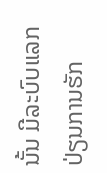ນັ້ນ ມີລະບົບແລກປ່ຽນການຮັກ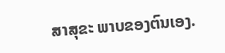ສາສຸຂະ ພາບຂອງຕົນເອງ.